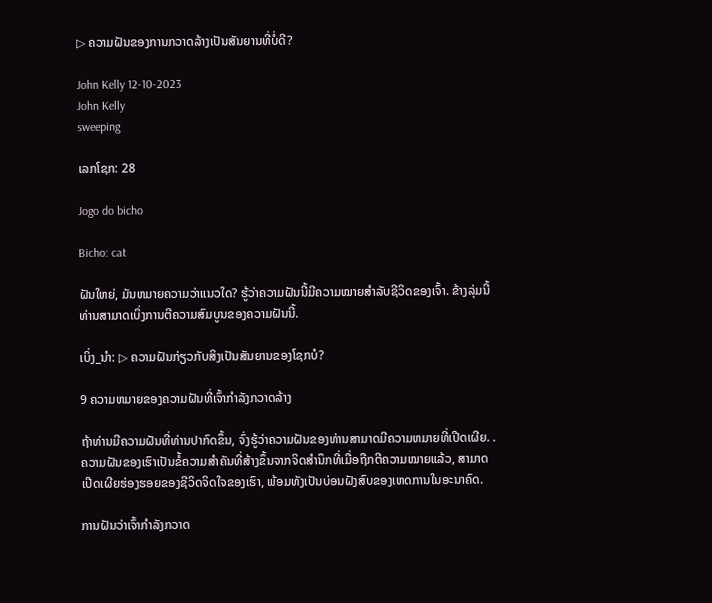▷ ຄວາມຝັນຂອງການກວາດລ້າງເປັນສັນຍານທີ່ບໍ່ດີ?

John Kelly 12-10-2023
John Kelly
sweeping

ເລກໂຊກ: 28

Jogo do bicho

Bicho: cat

ຝັນໃຫຍ່, ມັນຫມາຍຄວາມວ່າແນວໃດ? ຮູ້ວ່າຄວາມຝັນນີ້ມີຄວາມໝາຍສຳລັບຊີວິດຂອງເຈົ້າ. ຂ້າງລຸ່ມນີ້ທ່ານສາມາດເບິ່ງການຕີຄວາມສົມບູນຂອງຄວາມຝັນນີ້.

ເບິ່ງ_ນຳ: ▷ ຄວາມຝັນກ່ຽວກັບສິງເປັນສັນຍານຂອງໂຊກບໍ?

9 ຄວາມຫມາຍຂອງຄວາມຝັນທີ່ເຈົ້າກໍາລັງກວາດລ້າງ

ຖ້າທ່ານມີຄວາມຝັນທີ່ທ່ານປາກົດຂຶ້ນ, ຈົ່ງຮູ້ວ່າຄວາມຝັນຂອງທ່ານສາມາດມີຄວາມຫມາຍທີ່ເປີດເຜີຍ. . ຄວາມຝັນຂອງເຮົາເປັນຂໍ້ຄວາມສຳຄັນທີ່ສ້າງຂຶ້ນຈາກຈິດສຳນຶກທີ່ເມື່ອຖືກຕີຄວາມໝາຍແລ້ວ, ສາມາດເປີດເຜີຍຮ່ອງຮອຍຂອງຊີວິດຈິດໃຈຂອງເຮົາ, ພ້ອມທັງເປັນບ່ອນຝັງສົບຂອງເຫດການໃນອະນາຄົດ.

ການຝັນວ່າເຈົ້າກຳລັງກວາດ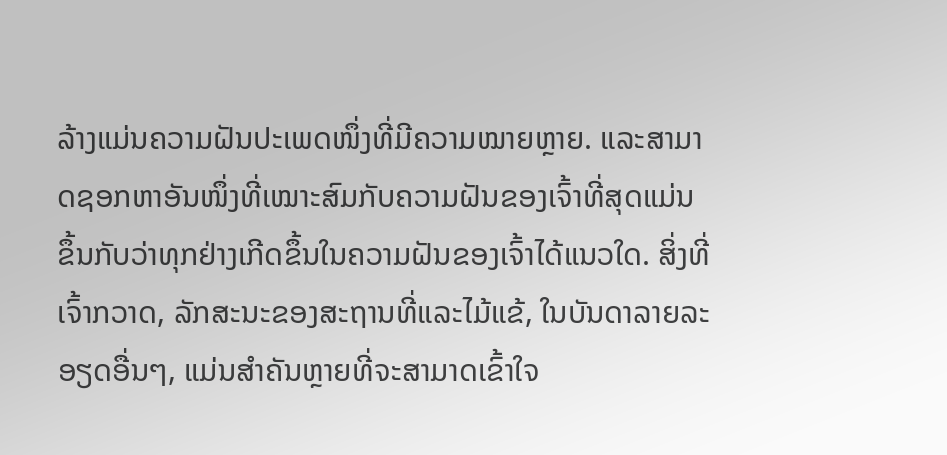ລ້າງແມ່ນຄວາມຝັນປະເພດໜຶ່ງທີ່ມີຄວາມໝາຍຫຼາຍ. ແລະສາມາດຊອກຫາອັນໜຶ່ງທີ່ເໝາະສົມກັບຄວາມຝັນຂອງເຈົ້າທີ່ສຸດແມ່ນຂຶ້ນກັບວ່າທຸກຢ່າງເກີດຂຶ້ນໃນຄວາມຝັນຂອງເຈົ້າໄດ້ແນວໃດ. ສິ່ງທີ່ເຈົ້າກວາດ, ລັກສະນະຂອງສະຖານທີ່ແລະໄມ້ແຂ້, ໃນບັນດາລາຍລະອຽດອື່ນໆ, ແມ່ນສຳຄັນຫຼາຍທີ່ຈະສາມາດເຂົ້າໃຈ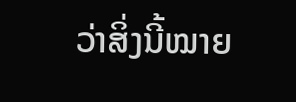ວ່າສິ່ງນີ້ໝາຍ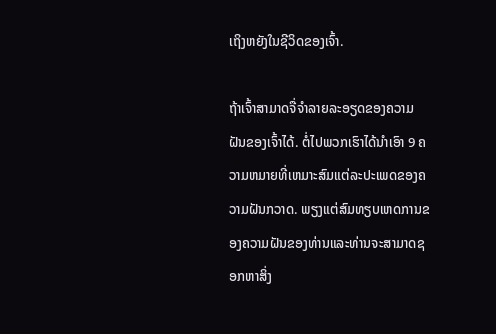ເຖິງຫຍັງໃນຊີວິດຂອງເຈົ້າ.

ຖ້າເຈົ້າສາມາດຈື່ຈຳລາຍລະອຽດຂອງຄວາມຝັນຂອງເຈົ້າໄດ້. ຕໍ່ໄປພວກເຮົາໄດ້ນໍາເອົາ 9 ຄວາມຫມາຍທີ່ເຫມາະສົມແຕ່ລະປະເພດຂອງຄວາມຝັນກວາດ. ພຽງແຕ່ສົມທຽບເຫດການຂອງຄວາມຝັນຂອງທ່ານແລະທ່ານຈະສາມາດຊອກຫາສິ່ງ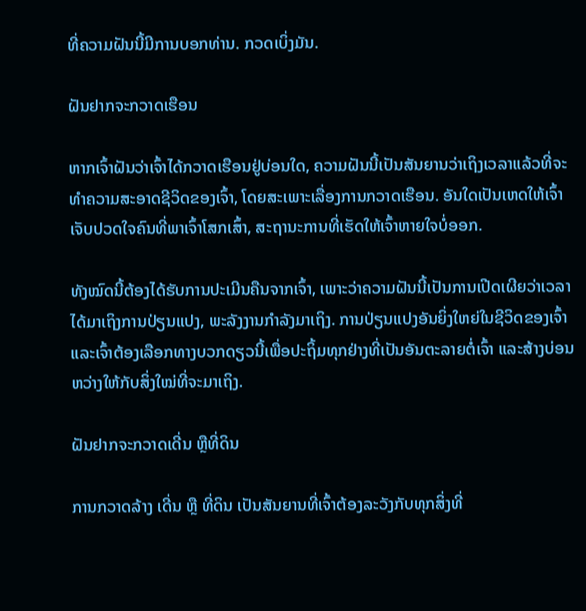ທີ່ຄວາມຝັນນີ້ມີການບອກທ່ານ. ກວດເບິ່ງມັນ.

ຝັນຢາກຈະກວາດເຮືອນ

ຫາກເຈົ້າຝັນວ່າເຈົ້າໄດ້ກວາດເຮືອນຢູ່ບ່ອນໃດ, ຄວາມຝັນນີ້ເປັນສັນຍານວ່າເຖິງເວລາແລ້ວທີ່ຈະທຳຄວາມສະອາດຊີວິດຂອງເຈົ້າ, ໂດຍສະເພາະເລື່ອງການກວາດເຮືອນ. ອັນໃດເປັນເຫດໃຫ້ເຈົ້າເຈັບປວດໃຈຄົນທີ່ພາເຈົ້າໂສກເສົ້າ, ສະຖານະການທີ່ເຮັດໃຫ້ເຈົ້າຫາຍໃຈບໍ່ອອກ.

ທັງໝົດນີ້ຕ້ອງໄດ້ຮັບການປະເມີນຄືນຈາກເຈົ້າ, ເພາະວ່າຄວາມຝັນນີ້ເປັນການເປີດເຜີຍວ່າເວລາໄດ້ມາເຖິງການປ່ຽນແປງ, ພະລັງງານກໍາລັງມາເຖິງ. ການປ່ຽນແປງອັນຍິ່ງໃຫຍ່ໃນຊີວິດຂອງເຈົ້າ ແລະເຈົ້າຕ້ອງເລືອກທາງບວກດຽວນີ້ເພື່ອປະຖິ້ມທຸກຢ່າງທີ່ເປັນອັນຕະລາຍຕໍ່ເຈົ້າ ແລະສ້າງບ່ອນຫວ່າງໃຫ້ກັບສິ່ງໃໝ່ທີ່ຈະມາເຖິງ.

ຝັນຢາກຈະກວາດເດີ່ນ ຫຼືທີ່ດິນ

ການກວາດລ້າງ ເດີ່ນ ຫຼື ທີ່ດິນ ເປັນສັນຍານທີ່ເຈົ້າຕ້ອງລະວັງກັບທຸກສິ່ງທີ່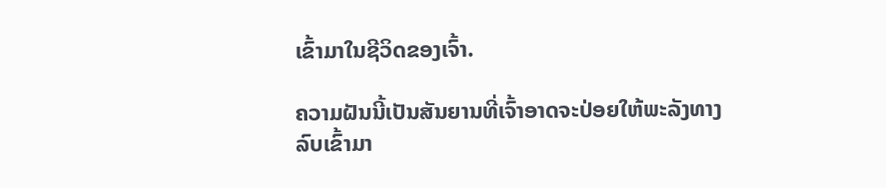ເຂົ້າມາໃນຊີວິດຂອງເຈົ້າ.

ຄວາມຝັນນີ້ເປັນສັນຍານທີ່ເຈົ້າອາດຈະປ່ອຍໃຫ້ພະລັງທາງລົບເຂົ້າມາ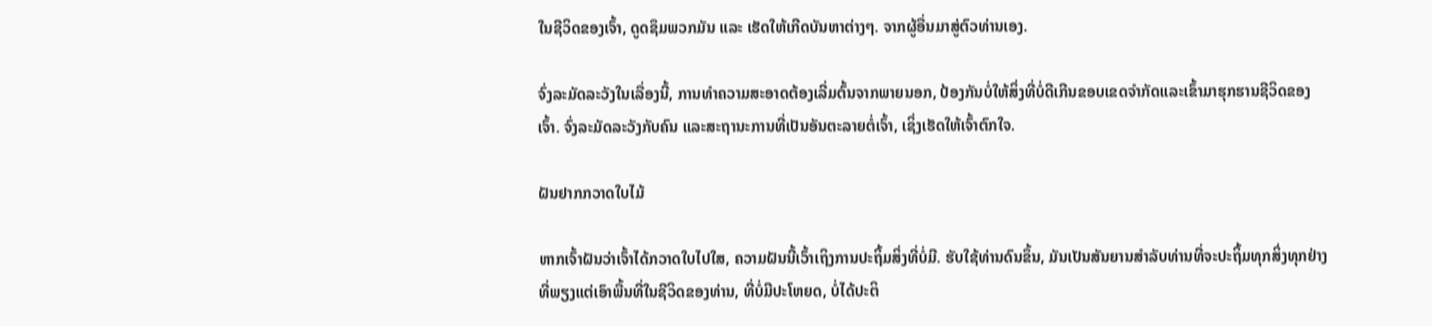ໃນຊີວິດຂອງເຈົ້າ, ດູດຊຶມພວກມັນ ແລະ ເຮັດໃຫ້ເກີດບັນຫາຕ່າງໆ. ຈາກຜູ້ອື່ນມາສູ່ຕົວທ່ານເອງ.

ຈົ່ງລະມັດລະວັງໃນເລື່ອງນີ້, ການທໍາຄວາມສະອາດຕ້ອງເລີ່ມຕົ້ນຈາກພາຍນອກ, ປ້ອງກັນບໍ່ໃຫ້ສິ່ງທີ່ບໍ່ດີເກີນຂອບເຂດຈໍາກັດແລະເຂົ້າມາຮຸກຮານຊີວິດຂອງເຈົ້າ. ຈົ່ງລະມັດລະວັງກັບຄົນ ແລະສະຖານະການທີ່ເປັນອັນຕະລາຍຕໍ່ເຈົ້າ, ເຊິ່ງເຮັດໃຫ້ເຈົ້າຕົກໃຈ.

ຝັນຢາກກວາດໃບໄມ້

ຫາກເຈົ້າຝັນວ່າເຈົ້າໄດ້ກວາດໃບໄປໃສ, ຄວາມຝັນນີ້ເວົ້າເຖິງການປະຖິ້ມສິ່ງທີ່ບໍ່ມີ. ຮັບໃຊ້ທ່ານດົນຂຶ້ນ, ມັນເປັນສັນຍານສໍາລັບທ່ານທີ່ຈະປະຖິ້ມທຸກສິ່ງທຸກຢ່າງທີ່ພຽງແຕ່ເອົາພື້ນທີ່ໃນຊີວິດຂອງທ່ານ, ທີ່ບໍ່ມີປະໂຫຍດ, ບໍ່ໄດ້ປະຕິ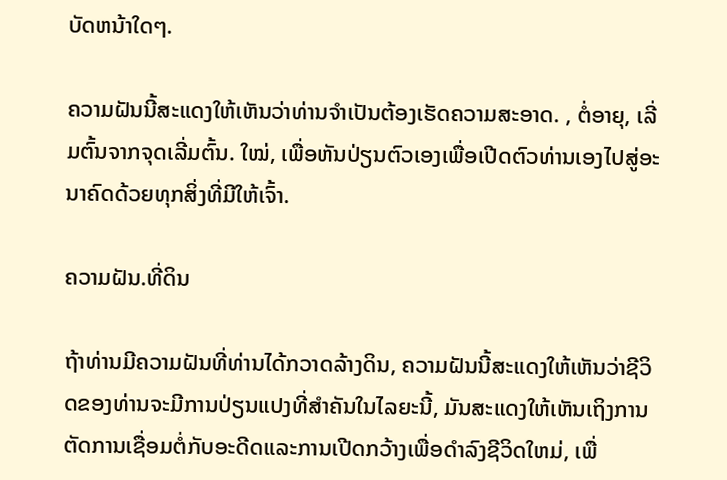ບັດຫນ້າໃດໆ.

ຄວາມຝັນນີ້ສະແດງໃຫ້ເຫັນວ່າທ່ານຈໍາເປັນຕ້ອງເຮັດຄວາມສະອາດ. , ຕໍ່ອາຍຸ, ເລີ່ມຕົ້ນຈາກຈຸດເລີ່ມຕົ້ນ. ໃໝ່, ເພື່ອຫັນປ່ຽນຕົວເອງເພື່ອເປີດຕົວທ່ານເອງໄປສູ່ອະນາຄົດດ້ວຍທຸກສິ່ງທີ່ມີໃຫ້ເຈົ້າ.

ຄວາມຝັນ.ທີ່ດິນ

ຖ້າທ່ານມີຄວາມຝັນທີ່ທ່ານໄດ້ກວາດລ້າງດິນ, ຄວາມຝັນນີ້ສະແດງໃຫ້ເຫັນວ່າຊີວິດຂອງທ່ານຈະມີການປ່ຽນແປງທີ່ສໍາຄັນໃນໄລຍະນີ້, ມັນສະແດງໃຫ້ເຫັນເຖິງການຕັດການເຊື່ອມຕໍ່ກັບອະດີດແລະການເປີດກວ້າງເພື່ອດໍາລົງຊີວິດໃຫມ່, ເພື່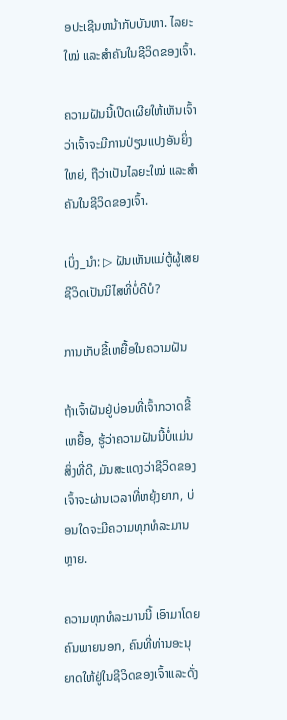ອປະເຊີນຫນ້າກັບບັນຫາ. ໄລຍະໃໝ່ ແລະສຳຄັນໃນຊີວິດຂອງເຈົ້າ.

ຄວາມຝັນນີ້ເປີດເຜີຍໃຫ້ເຫັນເຈົ້າວ່າເຈົ້າຈະມີການປ່ຽນແປງອັນຍິ່ງໃຫຍ່, ຖືວ່າເປັນໄລຍະໃໝ່ ແລະສຳຄັນໃນຊີວິດຂອງເຈົ້າ.

ເບິ່ງ_ນຳ: ▷ ຝັນເຫັນແມ່ຕູ້ຜູ້ເສຍຊີວິດເປັນນິໄສທີ່ບໍ່ດີບໍ?

ການເກັບຂີ້ເຫຍື້ອໃນຄວາມຝັນ

ຖ້າເຈົ້າຝັນຢູ່ບ່ອນທີ່ເຈົ້າກວາດຂີ້ເຫຍື້ອ, ຮູ້ວ່າຄວາມຝັນນີ້ບໍ່ແມ່ນສິ່ງທີ່ດີ, ມັນສະແດງວ່າຊີວິດຂອງເຈົ້າຈະຜ່ານເວລາທີ່ຫຍຸ້ງຍາກ, ບ່ອນໃດຈະມີຄວາມທຸກທໍລະມານຫຼາຍ.

ຄວາມທຸກທໍລະມານນີ້ ເອົາມາໂດຍຄົນພາຍນອກ, ຄົນທີ່ທ່ານອະນຸຍາດໃຫ້ຢູ່ໃນຊີວິດຂອງເຈົ້າແລະດັ່ງ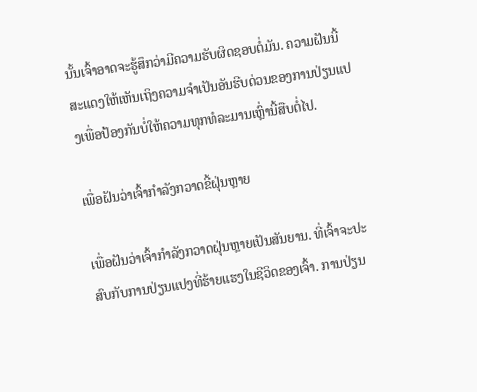ນັ້ນເຈົ້າອາດຈະຮູ້ສຶກວ່າມີຄວາມຮັບຜິດຊອບຕໍ່ມັນ. ຄວາມຝັນນີ້ສະແດງໃຫ້ເຫັນເຖິງຄວາມຈໍາເປັນອັນຮີບດ່ວນຂອງການປ່ຽນແປງເພື່ອປ້ອງກັນບໍ່ໃຫ້ຄວາມທຸກທໍລະມານເຫຼົ່ານີ້ສືບຕໍ່ໄປ.

ເພື່ອຝັນວ່າເຈົ້າກໍາລັງກວາດຂີ້ຝຸ່ນຫຼາຍ

ເພື່ອຝັນວ່າເຈົ້າກໍາລັງກວາດຝຸ່ນຫຼາຍເປັນສັນຍານ. ທີ່ເຈົ້າຈະປະສົບກັບການປ່ຽນແປງທີ່ຮ້າຍແຮງໃນຊີວິດຂອງເຈົ້າ. ການປ່ຽນ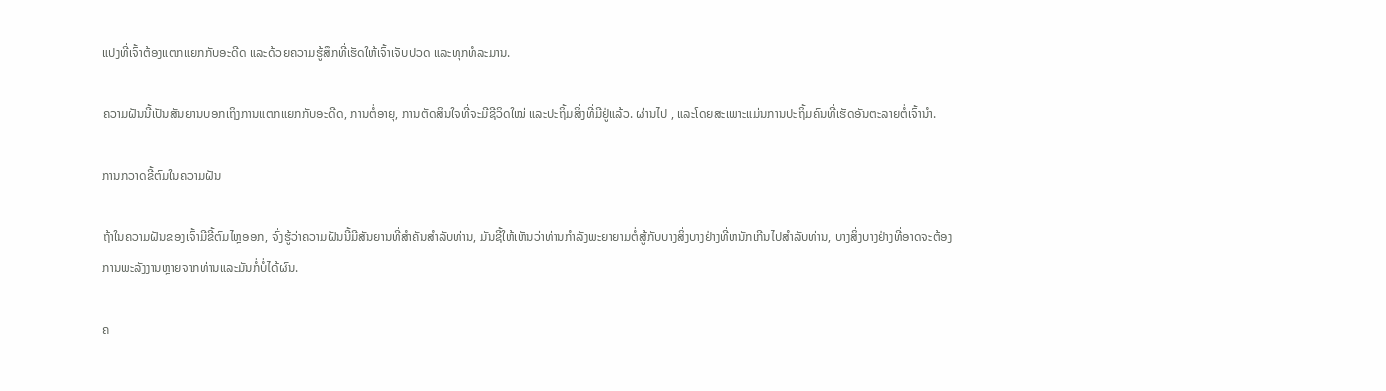ແປງທີ່ເຈົ້າຕ້ອງແຕກແຍກກັບອະດີດ ແລະດ້ວຍຄວາມຮູ້ສຶກທີ່ເຮັດໃຫ້ເຈົ້າເຈັບປວດ ແລະທຸກທໍລະມານ.

ຄວາມຝັນນີ້ເປັນສັນຍານບອກເຖິງການແຕກແຍກກັບອະດີດ, ການຕໍ່ອາຍຸ, ການຕັດສິນໃຈທີ່ຈະມີຊີວິດໃໝ່ ແລະປະຖິ້ມສິ່ງທີ່ມີຢູ່ແລ້ວ. ຜ່ານໄປ , ແລະໂດຍສະເພາະແມ່ນການປະຖິ້ມຄົນທີ່ເຮັດອັນຕະລາຍຕໍ່ເຈົ້ານຳ.

ການກວາດຂີ້ຕົມໃນຄວາມຝັນ

ຖ້າໃນຄວາມຝັນຂອງເຈົ້າມີຂີ້ຕົມໄຫຼອອກ, ຈົ່ງຮູ້ວ່າຄວາມຝັນນີ້ມີສັນຍານທີ່ສໍາຄັນສໍາລັບທ່ານ, ມັນຊີ້ໃຫ້ເຫັນວ່າທ່ານກໍາລັງພະຍາຍາມຕໍ່ສູ້ກັບບາງສິ່ງບາງຢ່າງທີ່ຫນັກເກີນໄປສໍາລັບທ່ານ, ບາງສິ່ງບາງຢ່າງທີ່ອາດຈະຕ້ອງການພະລັງງານຫຼາຍຈາກທ່ານແລະມັນກໍ່ບໍ່ໄດ້ຜົນ.

ຄ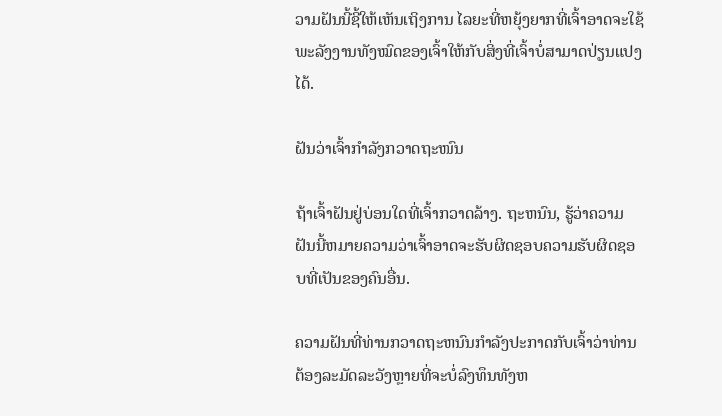ວາມຝັນນີ້ຊີ້ໃຫ້ເຫັນເຖິງການ ໄລຍະທີ່ຫຍຸ້ງຍາກທີ່ເຈົ້າອາດຈະໃຊ້ພະລັງງານທັງໝົດຂອງເຈົ້າໃຫ້ກັບສິ່ງທີ່ເຈົ້າບໍ່ສາມາດປ່ຽນແປງໄດ້.

ຝັນວ່າເຈົ້າກຳລັງກວາດຖະໜົນ

ຖ້າເຈົ້າຝັນຢູ່ບ່ອນໃດທີ່ເຈົ້າກວາດລ້າງ. ຖະຫນົນ, ຮູ້ວ່າຄວາມຝັນນີ້ຫມາຍຄວາມວ່າເຈົ້າອາດຈະຮັບຜິດຊອບຄວາມຮັບຜິດຊອບທີ່ເປັນຂອງຄົນອື່ນ.

ຄວາມຝັນທີ່ທ່ານກວາດຖະຫນົນກໍາລັງປະກາດກັບເຈົ້າວ່າທ່ານຕ້ອງລະມັດລະວັງຫຼາຍທີ່ຈະບໍ່ລົງທຶນທັງຫ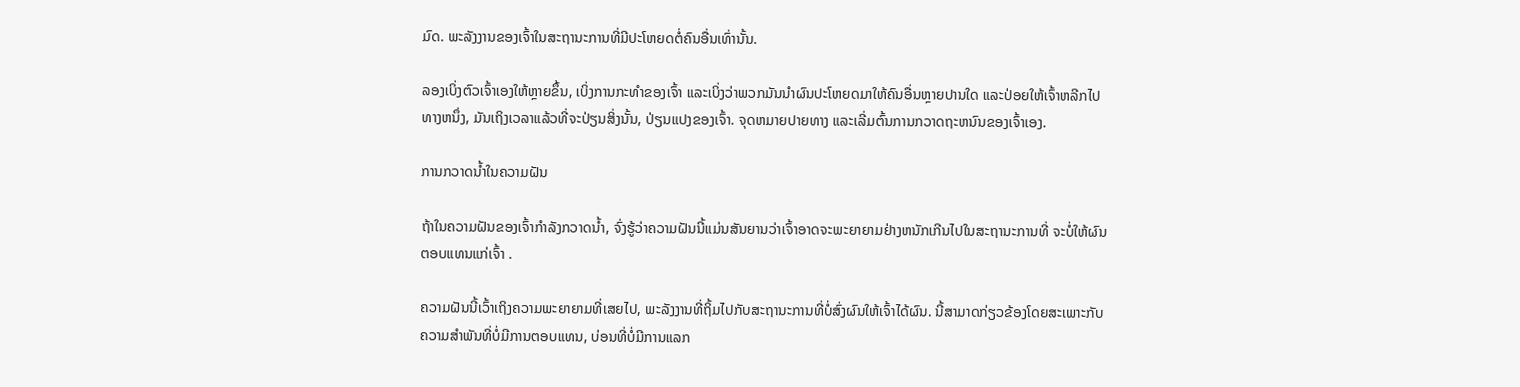ມົດ. ພະລັງງານຂອງເຈົ້າໃນສະຖານະການທີ່ມີປະໂຫຍດຕໍ່ຄົນອື່ນເທົ່ານັ້ນ.

ລອງເບິ່ງຕົວເຈົ້າເອງໃຫ້ຫຼາຍຂຶ້ນ, ເບິ່ງການກະທຳຂອງເຈົ້າ ແລະເບິ່ງວ່າພວກມັນນຳຜົນປະໂຫຍດມາໃຫ້ຄົນອື່ນຫຼາຍປານໃດ ແລະປ່ອຍໃຫ້ເຈົ້າຫລີກໄປທາງຫນຶ່ງ, ມັນເຖິງເວລາແລ້ວທີ່ຈະປ່ຽນສິ່ງນັ້ນ, ປ່ຽນແປງຂອງເຈົ້າ. ຈຸດຫມາຍປາຍທາງ ແລະເລີ່ມຕົ້ນການກວາດຖະຫນົນຂອງເຈົ້າເອງ.

ການກວາດນ້ຳໃນຄວາມຝັນ

ຖ້າໃນຄວາມຝັນຂອງເຈົ້າກໍາລັງກວາດນ້ຳ, ຈົ່ງຮູ້ວ່າຄວາມຝັນນີ້ແມ່ນສັນຍານວ່າເຈົ້າອາດຈະພະຍາຍາມຢ່າງຫນັກເກີນໄປໃນສະຖານະການທີ່ ຈະບໍ່ໃຫ້ຜົນຕອບແທນແກ່ເຈົ້າ .

ຄວາມຝັນນີ້ເວົ້າເຖິງຄວາມພະຍາຍາມທີ່ເສຍໄປ, ພະລັງງານທີ່ຖິ້ມໄປກັບສະຖານະການທີ່ບໍ່ສົ່ງຜົນໃຫ້ເຈົ້າໄດ້ຜົນ. ນີ້ສາມາດກ່ຽວຂ້ອງໂດຍສະເພາະກັບຄວາມສໍາພັນທີ່ບໍ່ມີການຕອບແທນ, ບ່ອນທີ່ບໍ່ມີການແລກ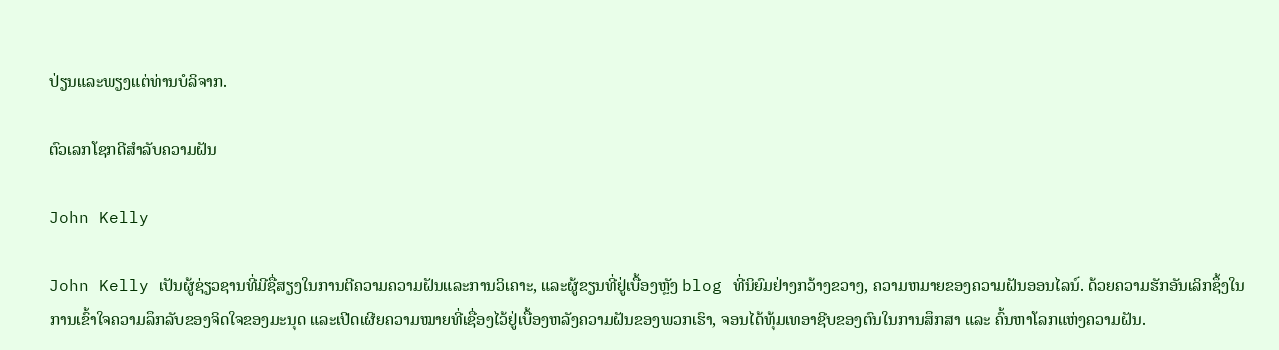ປ່ຽນແລະພຽງແຕ່ທ່ານບໍລິຈາກ.

ຕົວເລກໂຊກດີສໍາລັບຄວາມຝັນ

John Kelly

John Kelly ເປັນຜູ້ຊ່ຽວຊານທີ່ມີຊື່ສຽງໃນການຕີຄວາມຄວາມຝັນແລະການວິເຄາະ, ແລະຜູ້ຂຽນທີ່ຢູ່ເບື້ອງຫຼັງ blog ທີ່ນິຍົມຢ່າງກວ້າງຂວາງ, ຄວາມຫມາຍຂອງຄວາມຝັນອອນໄລນ໌. ດ້ວຍຄວາມຮັກອັນເລິກຊຶ້ງໃນການເຂົ້າໃຈຄວາມລຶກລັບຂອງຈິດໃຈຂອງມະນຸດ ແລະເປີດເຜີຍຄວາມໝາຍທີ່ເຊື່ອງໄວ້ຢູ່ເບື້ອງຫລັງຄວາມຝັນຂອງພວກເຮົາ, ຈອນໄດ້ທຸ້ມເທອາຊີບຂອງຕົນໃນການສຶກສາ ແລະ ຄົ້ນຫາໂລກແຫ່ງຄວາມຝັນ.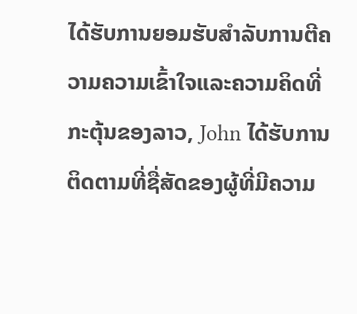ໄດ້ຮັບການຍອມຮັບສໍາລັບການຕີຄວາມຄວາມເຂົ້າໃຈແລະຄວາມຄິດທີ່ກະຕຸ້ນຂອງລາວ, John ໄດ້ຮັບການຕິດຕາມທີ່ຊື່ສັດຂອງຜູ້ທີ່ມີຄວາມ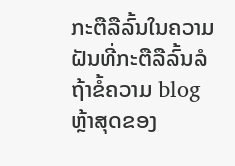ກະຕືລືລົ້ນໃນຄວາມຝັນທີ່ກະຕືລືລົ້ນລໍຖ້າຂໍ້ຄວາມ blog ຫຼ້າສຸດຂອງ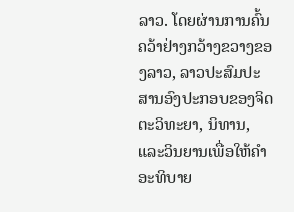ລາວ. ໂດຍຜ່ານການຄົ້ນຄວ້າຢ່າງກວ້າງຂວາງຂອງລາວ, ລາວປະສົມປະສານອົງປະກອບຂອງຈິດຕະວິທະຍາ, ນິທານ, ແລະວິນຍານເພື່ອໃຫ້ຄໍາອະທິບາຍ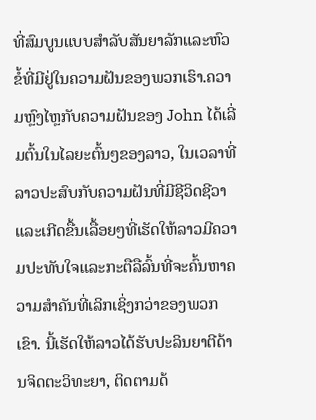ທີ່ສົມບູນແບບສໍາລັບສັນຍາລັກແລະຫົວຂໍ້ທີ່ມີຢູ່ໃນຄວາມຝັນຂອງພວກເຮົາ.ຄວາມຫຼົງໄຫຼກັບຄວາມຝັນຂອງ John ໄດ້ເລີ່ມຕົ້ນໃນໄລຍະຕົ້ນໆຂອງລາວ, ໃນເວລາທີ່ລາວປະສົບກັບຄວາມຝັນທີ່ມີຊີວິດຊີວາແລະເກີດຂື້ນເລື້ອຍໆທີ່ເຮັດໃຫ້ລາວມີຄວາມປະທັບໃຈແລະກະຕືລືລົ້ນທີ່ຈະຄົ້ນຫາຄວາມສໍາຄັນທີ່ເລິກເຊິ່ງກວ່າຂອງພວກເຂົາ. ນີ້ເຮັດໃຫ້ລາວໄດ້ຮັບປະລິນຍາຕີດ້ານຈິດຕະວິທະຍາ, ຕິດຕາມດ້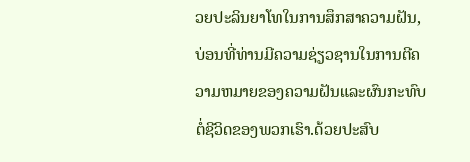ວຍປະລິນຍາໂທໃນການສຶກສາຄວາມຝັນ, ບ່ອນທີ່ທ່ານມີຄວາມຊ່ຽວຊານໃນການຕີຄວາມຫມາຍຂອງຄວາມຝັນແລະຜົນກະທົບຕໍ່ຊີວິດຂອງພວກເຮົາ.ດ້ວຍປະສົບ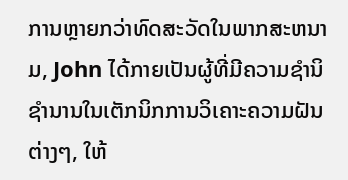ການຫຼາຍກວ່າທົດສະວັດໃນພາກສະຫນາມ, John ໄດ້ກາຍເປັນຜູ້ທີ່ມີຄວາມຊໍານິຊໍານານໃນເຕັກນິກການວິເຄາະຄວາມຝັນຕ່າງໆ, ໃຫ້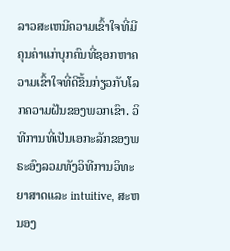ລາວສະເຫນີຄວາມເຂົ້າໃຈທີ່ມີຄຸນຄ່າແກ່ບຸກຄົນທີ່ຊອກຫາຄວາມເຂົ້າໃຈທີ່ດີຂຶ້ນກ່ຽວກັບໂລກຄວາມຝັນຂອງພວກເຂົາ. ວິທີການທີ່ເປັນເອກະລັກຂອງພຣະອົງລວມທັງວິທີການວິທະຍາສາດແລະ intuitive, ສະຫນອງ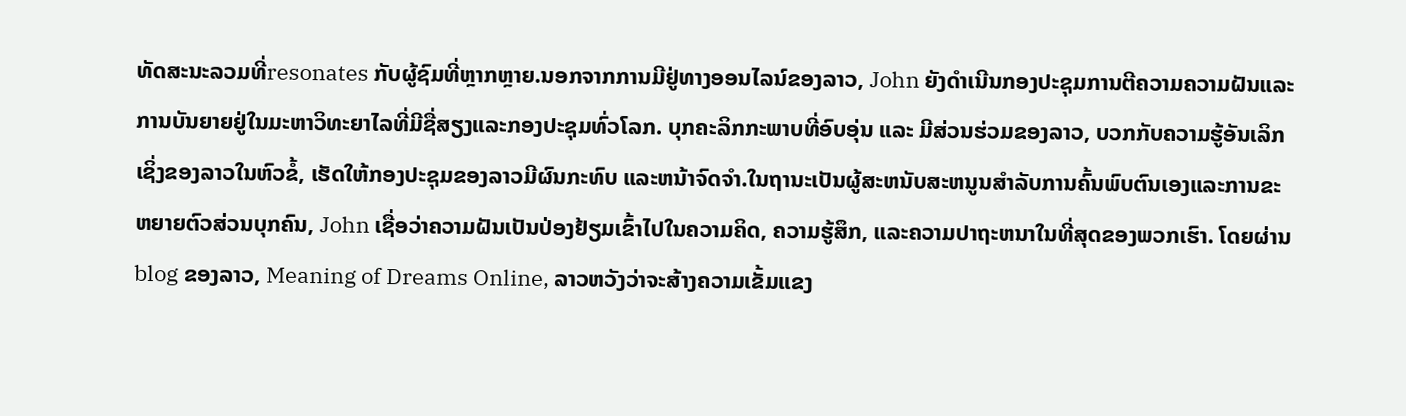ທັດສະນະລວມທີ່resonates ກັບຜູ້ຊົມທີ່ຫຼາກຫຼາຍ.ນອກຈາກການມີຢູ່ທາງອອນໄລນ໌ຂອງລາວ, John ຍັງດໍາເນີນກອງປະຊຸມການຕີຄວາມຄວາມຝັນແລະການບັນຍາຍຢູ່ໃນມະຫາວິທະຍາໄລທີ່ມີຊື່ສຽງແລະກອງປະຊຸມທົ່ວໂລກ. ບຸກຄະລິກກະພາບທີ່ອົບອຸ່ນ ແລະ ມີສ່ວນຮ່ວມຂອງລາວ, ບວກກັບຄວາມຮູ້ອັນເລິກເຊິ່ງຂອງລາວໃນຫົວຂໍ້, ເຮັດໃຫ້ກອງປະຊຸມຂອງລາວມີຜົນກະທົບ ແລະຫນ້າຈົດຈໍາ.ໃນຖານະເປັນຜູ້ສະຫນັບສະຫນູນສໍາລັບການຄົ້ນພົບຕົນເອງແລະການຂະຫຍາຍຕົວສ່ວນບຸກຄົນ, John ເຊື່ອວ່າຄວາມຝັນເປັນປ່ອງຢ້ຽມເຂົ້າໄປໃນຄວາມຄິດ, ຄວາມຮູ້ສຶກ, ແລະຄວາມປາຖະຫນາໃນທີ່ສຸດຂອງພວກເຮົາ. ໂດຍຜ່ານ blog ຂອງລາວ, Meaning of Dreams Online, ລາວຫວັງວ່າຈະສ້າງຄວາມເຂັ້ມແຂງ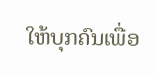ໃຫ້ບຸກຄົນເພື່ອ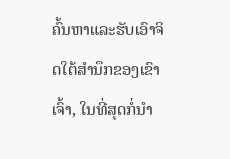ຄົ້ນຫາແລະຮັບເອົາຈິດໃຕ້ສໍານຶກຂອງເຂົາເຈົ້າ, ໃນທີ່ສຸດກໍ່ນໍາ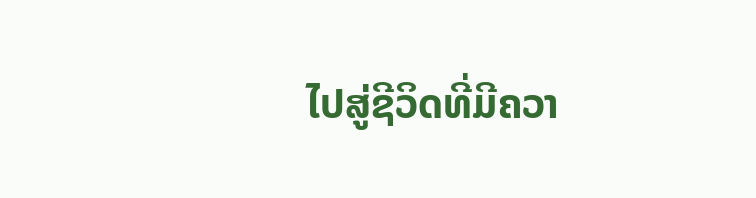ໄປສູ່ຊີວິດທີ່ມີຄວາ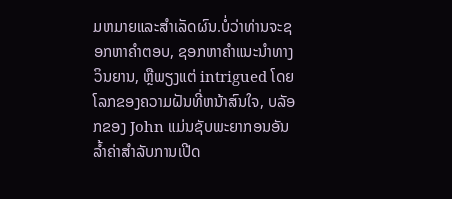ມຫມາຍແລະສໍາເລັດຜົນ.ບໍ່ວ່າທ່ານຈະຊອກຫາຄໍາຕອບ, ຊອກຫາຄໍາແນະນໍາທາງວິນຍານ, ຫຼືພຽງແຕ່ intrigued ໂດຍໂລກຂອງຄວາມຝັນທີ່ຫນ້າສົນໃຈ, ບລັອກຂອງ John ແມ່ນຊັບພະຍາກອນອັນລ້ຳຄ່າສໍາລັບການເປີດ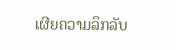ເຜີຍຄວາມລຶກລັບ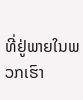ທີ່ຢູ່ພາຍໃນພວກເຮົາ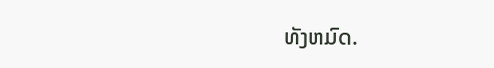ທັງຫມົດ.